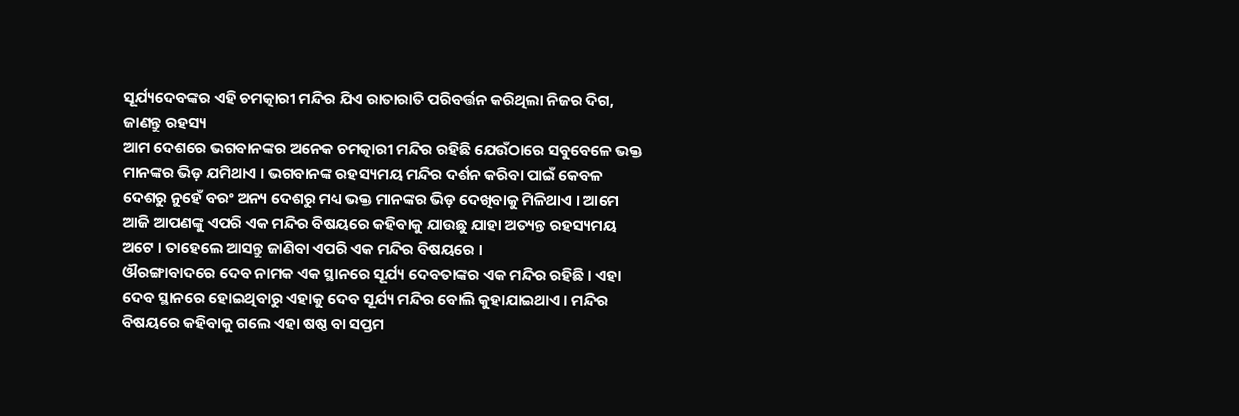ସୂର୍ଯ୍ୟଦେବଙ୍କର ଏହି ଚମତ୍କାରୀ ମନ୍ଦିର ଯିଏ ରାତାରାତି ପରିବର୍ତ୍ତନ କରିଥିଲା ନିଜର ଦିଗ, ଜାଣନ୍ତୁ ରହସ୍ୟ
ଆମ ଦେଶରେ ଭଗବାନଙ୍କର ଅନେକ ଚମତ୍କାରୀ ମନ୍ଦିର ରହିଛି ଯେଉଁଠାରେ ସବୁବେଳେ ଭକ୍ତ ମାନଙ୍କର ଭିଡ଼ ଯମିଥାଏ । ଭଗବାନଙ୍କ ରହସ୍ୟମୟ ମନ୍ଦିର ଦର୍ଶନ କରିବା ପାଇଁ କେବଳ ଦେଶରୁ ନୁହେଁ ବରଂ ଅନ୍ୟ ଦେଶରୁ ମଧ୍ୟ ଭକ୍ତ ମାନଙ୍କର ଭିଡ଼ ଦେଖିବାକୁ ମିଳିଥାଏ । ଆମେ ଆଜି ଆପଣଙ୍କୁ ଏପରି ଏକ ମନ୍ଦିର ବିଷୟରେ କହିବାକୁ ଯାଉଛୁ ଯାହା ଅତ୍ୟନ୍ତ ରହସ୍ୟମୟ ଅଟେ । ତାହେଲେ ଆସନ୍ତୁ ଜାଣିବା ଏପରି ଏକ ମନ୍ଦିର ବିଷୟରେ ।
ଔରଙ୍ଗାବାଦରେ ଦେବ ନାମକ ଏକ ସ୍ଥାନରେ ସୂର୍ଯ୍ୟ ଦେବତାଙ୍କର ଏକ ମନ୍ଦିର ରହିଛି । ଏହା ଦେବ ସ୍ଥାନରେ ହୋଇଥିବାରୁ ଏହାକୁ ଦେବ ସୂର୍ଯ୍ୟ ମନ୍ଦିର ବୋଲି କୁହାଯାଇଥାଏ । ମନ୍ଦିର ବିଷୟରେ କହିବାକୁ ଗଲେ ଏହା ଷଷ୍ଠ ବା ସପ୍ତମ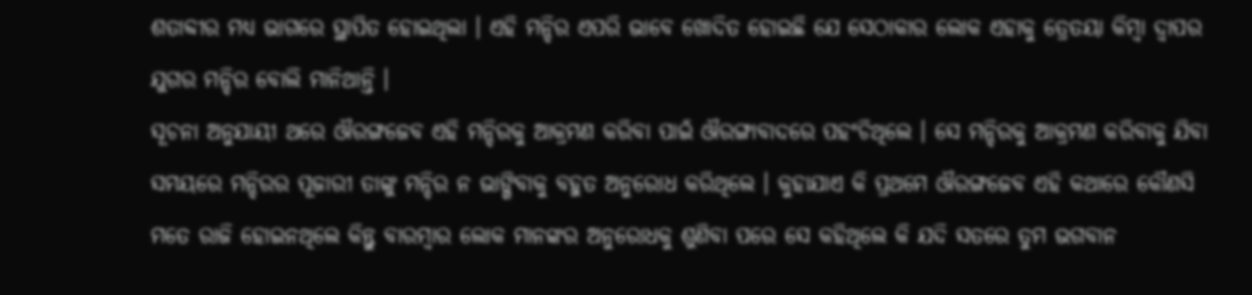ଶତାବ୍ଦୀର ମଧ୍ୟ ଭାଗରେ ସ୍ଥାପିତ ହୋଇଥିଲା । ଏହି ମନ୍ଦିର ଏପରି ଭାବେ ଖୋଦିତ ହୋଇଛି ଯେ ସେଠାକାର ଲୋକ ଏହାକୁ ତ୍ରେତୟା କିମ୍ବା ଦ୍ୱାପର ଯୁଗର ମନ୍ଦିର ବୋଲି ମାନିଥାନ୍ତି ।
ସୂଚନା ଅନୁଯାୟୀ ଥରେ ଔରଙ୍ଗଜେବ ଏହି ମନ୍ଦିରକୁ ଆକ୍ରମଣ କରିବା ପାଇଁ ଔରଙ୍ଗାବାଦରେ ପହଂଚିଥିଲେ । ସେ ମନ୍ଦିରକୁ ଆକ୍ରମଣ କରିବାକୁ ଯିବା ସମୟରେ ମନ୍ଦିରର ପୂଜାରୀ ତାଙ୍କୁ ମନ୍ଦିର ନ ଭାଙ୍ଗିବାକୁ ବହୁତ ଅନୁରୋଧ କରିଥିଲେ । କୁହାଯାଏ କି ପ୍ରଥମେ ଔରଙ୍ଗଜେବ ଏହି କଥାରେ କୌଣସି ମତେ ରାଜି ହୋଇନଥିଲେ କିନ୍ତୁ ବାରମ୍ବାର ଲୋକ ମାନଙ୍କର ଅନୁରୋଧକୁ ଶୁଣିବା ପରେ ସେ କହିଥିଲେ କି ଯଦି ସତରେ ତୁମ ଭଗବାନ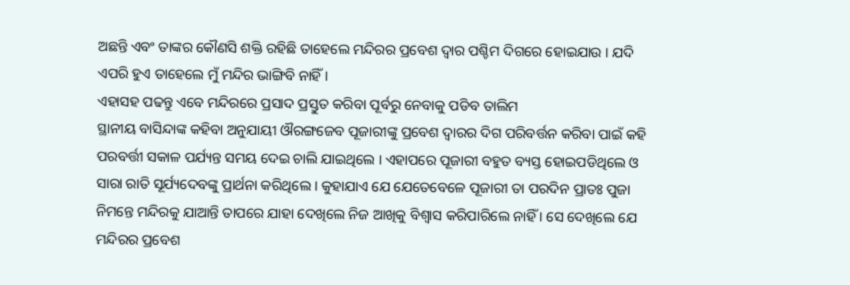ଅଛନ୍ତି ଏବଂ ତାଙ୍କର କୌଣସି ଶକ୍ତି ରହିଛି ତାହେଲେ ମନ୍ଦିରର ପ୍ରବେଶ ଦ୍ୱାର ପଶ୍ଚିମ ଦିଗରେ ହୋଇଯାଉ । ଯଦି ଏପରି ହୁଏ ତାହେଲେ ମୁଁ ମନ୍ଦିର ଭାଙ୍ଗିବି ନାହିଁ ।
ଏହାସହ ପଢନ୍ତୁ ଏବେ ମନ୍ଦିରରେ ପ୍ରସାଦ ପ୍ରସ୍ତୁତ କରିବା ପୂର୍ବରୁ ନେବାକୁ ପଡିବ ତାଲିମ
ସ୍ଥାନୀୟ ବାସିନ୍ଦାଙ୍କ କହିବା ଅନୁଯାୟୀ ଔରଙ୍ଗଜେବ ପୂଜାରୀଙ୍କୁ ପ୍ରବେଶ ଦ୍ଵାରର ଦିଗ ପରିବର୍ତ୍ତନ କରିବା ପାଇଁ କହି ପରବର୍ତ୍ତୀ ସକାଳ ପର୍ଯ୍ୟନ୍ତ ସମୟ ଦେଇ ଚାଲି ଯାଇଥିଲେ । ଏହାପରେ ପୂଜାରୀ ବହୁତ ବ୍ୟସ୍ତ ହୋଇପଡିଥିଲେ ଓ ସାରା ରାତି ସୂର୍ଯ୍ୟଦେବଙ୍କୁ ପ୍ରାର୍ଥନା କରିଥିଲେ । କୁହାଯାଏ ଯେ ଯେତେବେଳେ ପୂଜାରୀ ତା ପରଦିନ ପ୍ରାତଃ ପୁଜା ନିମନ୍ତେ ମନ୍ଦିରକୁ ଯାଆନ୍ତି ତାପରେ ଯାହା ଦେଖିଲେ ନିଜ ଆଖିକୁ ବିଶ୍ୱାସ କରିପାରିଲେ ନାହିଁ । ସେ ଦେଖିଲେ ଯେ ମନ୍ଦିରର ପ୍ରବେଶ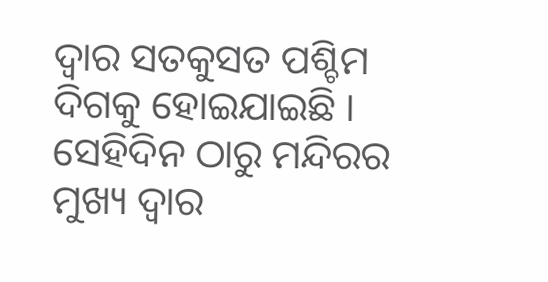ଦ୍ୱାର ସତକୁସତ ପଶ୍ଚିମ ଦିଗକୁ ହୋଇଯାଇଛି । ସେହିଦିନ ଠାରୁ ମନ୍ଦିରର ମୁଖ୍ୟ ଦ୍ୱାର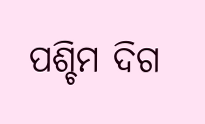ପଶ୍ଚିମ ଦିଗ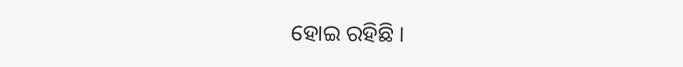ହୋଇ ରହିଛି ।